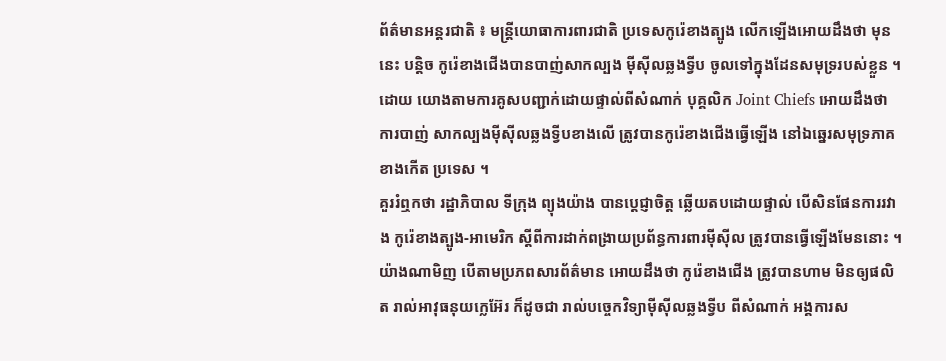ព័ត៌មានអន្តរជាតិ ៖ មន្រ្តីយោធាការពារជាតិ ប្រទេសកូរ៉េខាងត្បូង លើកឡើងអោយដឹងថា មុននេះ បន្តិច កូរ៉េខាងជើងបានបាញ់សាកល្បង ម៉ីស៊ីលឆ្លងទ្វីប ចូលទៅក្នុងដែនសមុទ្ររបស់ខ្លួន ។ ដោយ យោងតាមការគូសបញ្ជាក់ដោយផ្ទាល់ពីសំណាក់ បុគ្គលិក Joint Chiefs អោយដឹងថា ការបាញ់ សាកល្បងម៉ីស៊ីលឆ្លងទ្វីបខាងលើ ត្រូវបានកូរ៉េខាងជើងធ្វើឡើង នៅឯឆ្នេរសមុទ្រភាគខាងកើត ប្រទេស ។
គួររំឮកថា រដ្ឋាភិបាល ទីក្រុង ព្យុងយ៉ាង បានប្តេជ្ញាចិត្ត ឆ្លើយតបដោយផ្ទាល់ បើសិនផែនការរវាង កូរ៉េខាងត្បូង-អាមេរិក ស្តីពីការដាក់ពង្រាយប្រព័ន្ធការពារម៉ីស៊ីល ត្រូវបានធ្វើឡើងមែននោះ ។ យ៉ាងណាមិញ បើតាមប្រភពសារព័ត៌មាន អោយដឹងថា កូរ៉េខាងជើង ត្រូវបានហាម មិនឲ្យផលិត រាល់អាវុធនុយក្លេអ៊ែរ ក៏ដូចជា រាល់បច្ចេកវិទ្យាម៉ីស៊ីលឆ្លងទ្វីប ពីសំណាក់ អង្គការស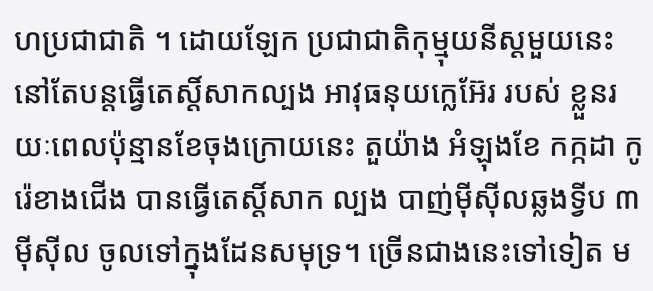ហប្រជាជាតិ ។ ដោយឡែក ប្រជាជាតិកុម្មុយនីស្តមួយនេះ នៅតែបន្តធ្វើតេស្តិ៍សាកល្បង អាវុធនុយក្លេអ៊ែរ របស់ ខ្លួនរយៈពេលប៉ុន្មានខែចុងក្រោយនេះ តួយ៉ាង អំឡុងខែ កក្កដា កូរ៉េខាងជើង បានធ្វើតេស្តិ៍សាក ល្បង បាញ់ម៉ីស៊ីលឆ្លងទ្វីប ៣ម៉ីស៊ីល ចូលទៅក្នុងដែនសមុទ្រ។ ច្រើនជាងនេះទៅទៀត ម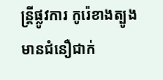ន្រ្តីផ្លូវការ កូរ៉េខាងត្បូង មានជំនឿជាក់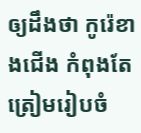ឲ្យដឹងថា កូរ៉េខាងជើង កំពុងតែត្រៀមរៀបចំ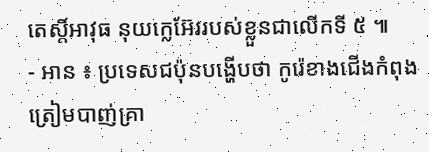តេស្តិ៍អាវុធ នុយក្លេអ៊ែររបស់ខ្លួនជាលើកទី ៥ ៕
- អាន ៖ ប្រទេសជប៉ុនបង្ហើបថា កូរ៉េខាងជើងកំពុងត្រៀមបាញ់គ្រា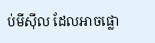ប់មីស៊ីល ដែលអាចផ្លោ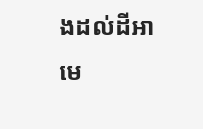ងដល់ដីអាមេ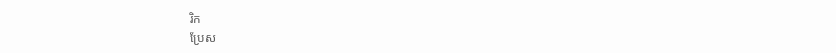រិក
ប្រែស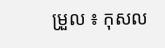ម្រួល ៖ កុសល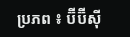ប្រភព ៖ ប៊ីប៊ីស៊ី